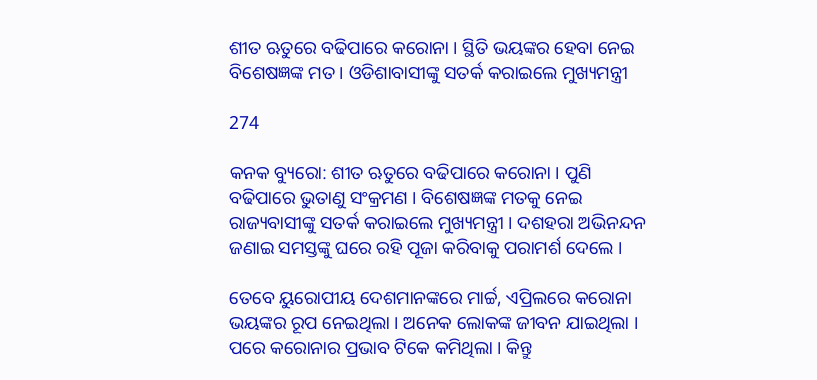ଶୀତ ଋତୁରେ ବଢିପାରେ କରୋନା । ସ୍ଥିତି ଭୟଙ୍କର ହେବା ନେଇ ବିଶେଷଜ୍ଞଙ୍କ ମତ । ଓଡିଶାବାସୀଙ୍କୁ ସତର୍କ କରାଇଲେ ମୁଖ୍ୟମନ୍ତ୍ରୀ

274

କନକ ବ୍ୟୁରୋ: ଶୀତ ଋତୁରେ ବଢିପାରେ କରୋନା । ପୁଣି ବଢିପାରେ ଭୁତାଣୁ ସଂକ୍ରମଣ । ବିଶେଷଜ୍ଞଙ୍କ ମତକୁ ନେଇ ରାଜ୍ୟବାସୀଙ୍କୁ ସତର୍କ କରାଇଲେ ମୁଖ୍ୟମନ୍ତ୍ରୀ । ଦଶହରା ଅଭିନନ୍ଦନ ଜଣାଇ ସମସ୍ତଙ୍କୁ ଘରେ ରହି ପୂଜା କରିବାକୁ ପରାମର୍ଶ ଦେଲେ ।

ତେବେ ୟୁରୋପୀୟ ଦେଶମାନଙ୍କରେ ମାର୍ଚ୍ଚ, ଏପ୍ରିଲରେ କରୋନା ଭୟଙ୍କର ରୂପ ନେଇଥିଲା । ଅନେକ ଲୋକଙ୍କ ଜୀବନ ଯାଇଥିଲା । ପରେ କରୋନାର ପ୍ରଭାବ ଟିକେ କମିଥିଲା । କିନ୍ତୁ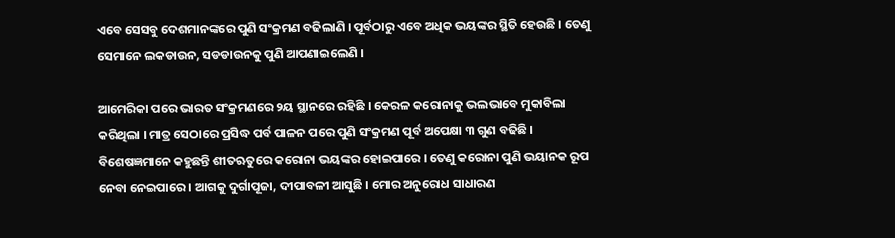ଏବେ ସେସବୁ ଦେଶମାନଙ୍କରେ ପୁଣି ସଂକ୍ରମଣ ବଢିଲାଣି । ପୂର୍ବଠାରୁ ଏବେ ଅଧିକ ଭୟଙ୍କର ସ୍ଥିତି ହେଉଛି । ତେଣୁ ସେମାନେ ଲକଡାଉନ, ସଡଡାଉନକୁ ପୁଣି ଆପଣାଇଲେଣି ।

ଆମେରିକା ପରେ ଭାରତ ସଂକ୍ରମଣରେ ୨ୟ ସ୍ଥାନରେ ରହିଛି । କେରଳ କରୋନାକୁ ଭଲଭାବେ ମୁକାବିଲା କରିଥିଲା । ମାତ୍ର ସେଠାରେ ପ୍ରସିଦ୍ଧ ପର୍ବ ପାଳନ ପରେ ପୁଣି ସଂକ୍ରମଣ ପୂର୍ବ ଅପେକ୍ଷା ୩ ଗୁଣ ବଢିଛି । ବିଶେଷଜ୍ଞମାନେ କହୁଛନ୍ତି ଶୀତଋତୁରେ କରୋନା ଭୟଙ୍କର ହୋଇପାରେ । ତେଣୁ କରୋନା ପୁଣି ଭୟାନକ ରୂପ ନେବା ନେଇପାରେ । ଆଗକୁ ଦୁର୍ଗାପୂଜା, ଦୀପାବଳୀ ଆସୁଛି । ମୋର ଅନୁରୋଧ ସାଧାରଣ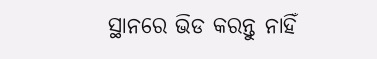ସ୍ଥାନରେ ଭିଡ କରନ୍ତୁ ନାହିଁ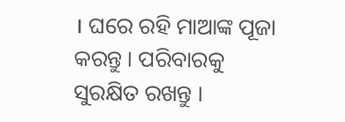। ଘରେ ରହି ମାଆଙ୍କ ପୂଜା କରନ୍ତୁ । ପରିବାରକୁ ସୁରକ୍ଷିତ ରଖନ୍ତୁ ।